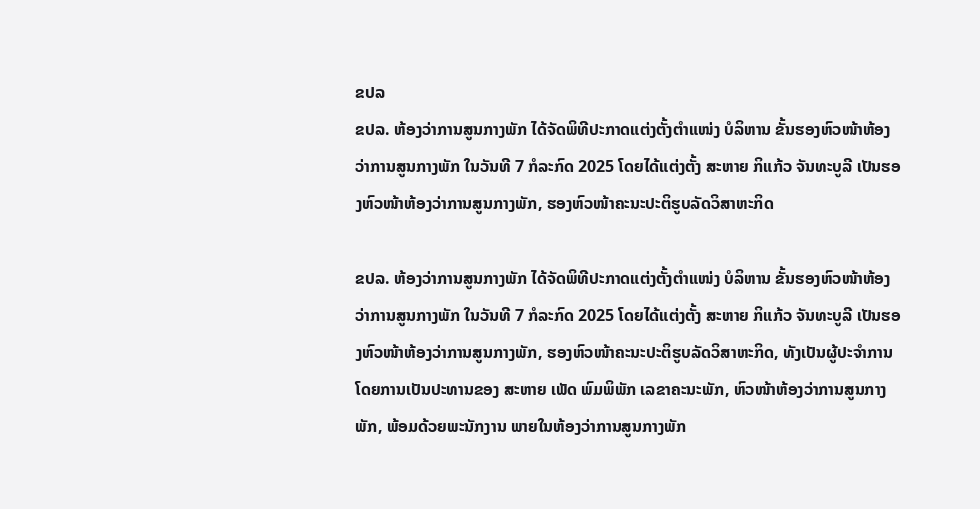ຂປລ
ຂປລ. ຫ້ອງວ່າການສູນກາງພັກ ໄດ້ຈັດພິທີປະກາດແຕ່ງຕັ້ງຕໍາແໜ່ງ ບໍລິຫານ ຂັ້ນຮອງຫົວໜ້າຫ້ອງວ່າການສູນກາງພັກ ໃນວັນທີ 7 ກໍລະກົດ 2025 ໂດຍໄດ້ແຕ່ງຕັ້ງ ສະຫາຍ ກິແກ້ວ ຈັນທະບູລີ ເປັນຮອງຫົວໜ້າຫ້ອງວ່າການສູນກາງພັກ, ຮອງຫົວໜ້າຄະນະປະຕິຮູບລັດວິສາຫະກິດ

ຂປລ. ຫ້ອງວ່າການສູນກາງພັກ ໄດ້ຈັດພິທີປະກາດແຕ່ງຕັ້ງຕໍາແໜ່ງ ບໍລິຫານ ຂັ້ນຮອງຫົວໜ້າຫ້ອງວ່າການສູນກາງພັກ ໃນວັນທີ 7 ກໍລະກົດ 2025 ໂດຍໄດ້ແຕ່ງຕັ້ງ ສະຫາຍ ກິແກ້ວ ຈັນທະບູລີ ເປັນຮອງຫົວໜ້າຫ້ອງວ່າການສູນກາງພັກ, ຮອງຫົວໜ້າຄະນະປະຕິຮູບລັດວິສາຫະກິດ, ທັງເປັນຜູ້ປະຈຳການ ໂດຍການເປັນປະທານຂອງ ສະຫາຍ ເພັດ ພົມພິພັກ ເລຂາຄະນະພັກ, ຫົວໜ້າຫ້ອງວ່າການສູນກາງພັກ, ພ້ອມດ້ວຍພະນັກງານ ພາຍໃນຫ້ອງວ່າການສູນກາງພັກ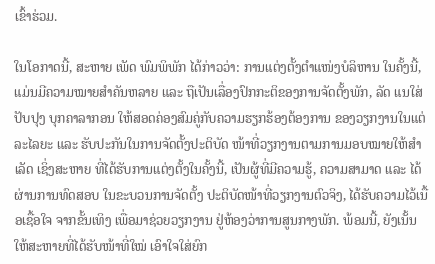ເຂົ້າຮ່ວມ.

ໃນໂອກາດນີ້, ສະຫາຍ ເພັດ ພົມພິພັກ ໄດ້ກ່າວວ່າ: ການແຕ່ງຕັ້ງຕໍາແໜ່ງບໍລິຫານ ໃນຄັ້ງນີ້, ແມ່ນມີຄວາມໝາຍສໍາຄັນຫລາຍ ແລະ ຖືເປັນເລື່ອງປົກກະຕິຂອງການຈັດຕັ້ງພັກ, ລັດ ແນໃສ່ປັບປຸງ ບຸກຄາລາກອນ ໃຫ້ສອດຄ່ອງສົມຄູ່ກັບຄວາມຮຽກຮ້ອງຕ້ອງການ ຂອງວຽກງານໃນແຕ່ລະໄລຍະ ແລະ ຮັບປະກັນໃນການຈັດຕັ້ງປະຕິບັດ ໜ້າທີ່ວຽກງານຕາມການມອບໝາຍໃຫ້ສໍາເລັດ ເຊິ່ງສະຫາຍ ທີ່ໄດ້ຮັບການແຕ່ງຕັ້ງໃນຄັ້ງນີ້, ເປັນຜູ້ທີ່ມີຄວາມຮູ້, ຄວາມສາມາດ ແລະ ໄດ້ຜ່ານການທົດສອບ ໃນຂະບວນການຈັດຕັ້ງ ປະຕິບັດໜ້າທີ່ວຽກງານຕົວຈິງ, ໄດ້ຮັບຄວາມໄວ້ເນື້ອເຊື້ອໃຈ ຈາກຂັ້ນເທິງ ເພື່ອມາຊ່ວຍວຽກງານ ຢູ່ຫ້ອງວ່າການສູນກາງພັກ. ພ້ອມນີ້, ຍັງເນັ້ນໃຫ້ສະຫາຍທີ່ໄດ້ຮັບໜ້າທີ່ໃໝ່ ເອົາໃຈໃສ່ຍົກ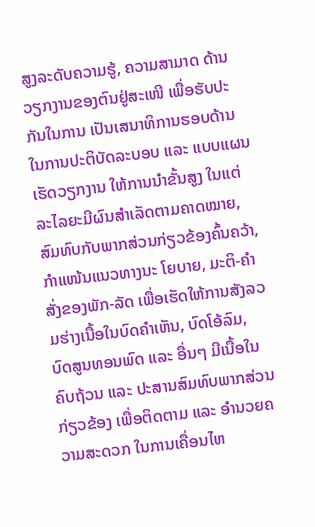ສູງລະດັບຄວາມຮູ້, ຄວາມສາມາດ ດ້ານວຽກງານຂອງຕົນຢູ່ສະເໜີ ເພື່ອຮັບປະກັນໃນການ ເປັນເສນາທິການຮອບດ້ານ ໃນການປະຕິບັດລະບອບ ແລະ ແບບແຜນເຮັດວຽກງານ ໃຫ້ການນໍາຂັ້ນສູງ ໃນແຕ່ລະໄລຍະມີຜົນສໍາເລັດຕາມຄາດໝາຍ, ສົມທົບກັບພາກສ່ວນກ່ຽວຂ້ອງຄົ້ນຄວ້າ, ກໍາແໜ້ນແນວທາງນະ ໂຍບາຍ, ມະຕິ-ຄໍາສັ່ງຂອງພັກ-ລັດ ເພື່ອເຮັດໃຫ້ການສັງລວມຮ່າງເນື້ອໃນບົດຄໍາເຫັນ, ບົດໂອ້ລົມ, ບົດສູນທອນພົດ ແລະ ອື່ນໆ ມີເນື້ອໃນຄົບຖ້ວນ ແລະ ປະສານສົມທົບພາກສ່ວນກ່ຽວຂ້ອງ ເພື່ອຕິດຕາມ ແລະ ອໍານວຍຄວາມສະດວກ ໃນການເຄື່ອນໄຫ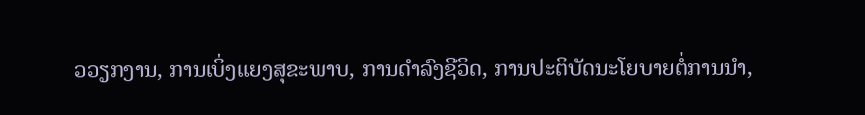ວວຽກງານ, ການເບິ່ງແຍງສຸຂະພາບ, ການດໍາລົງຊີວິດ, ການປະຕິບັດນະໂຍບາຍຕໍ່ການນໍາ,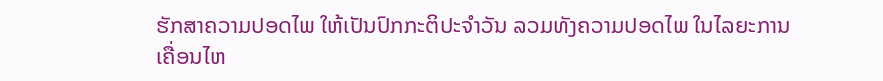ຮັກສາຄວາມປອດໄພ ໃຫ້ເປັນປົກກະຕິປະຈໍາວັນ ລວມທັງຄວາມປອດໄພ ໃນໄລຍະການເຄື່ອນໄຫ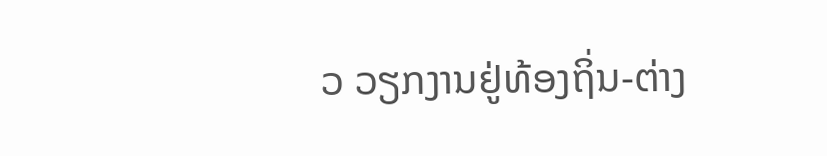ວ ວຽກງານຢູ່ທ້ອງຖິ່ນ-ຕ່າງ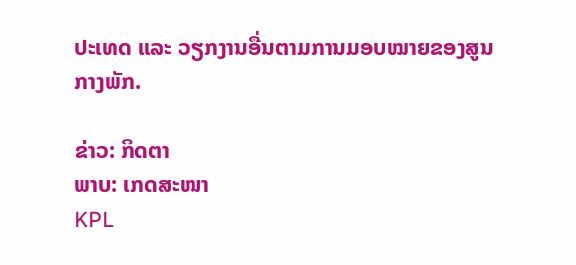ປະເທດ ແລະ ວຽກງານອື່ນຕາມການມອບໝາຍຂອງສູນກາງພັກ.

ຂ່າວ: ກິດຕາ
ພາບ: ເກດສະໜາ
KPL